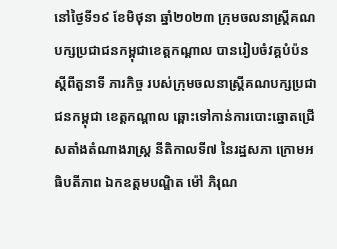នៅថ្ងៃទី១៩ ខែមិថុនា ឆ្នាំ២០២៣ ក្រុមចលនាស្រ្ដីគណបក្សប្រជាជនកម្ពុជាខេត្តកណ្តាល បានរៀបចំវគ្គបំប៉ន ស្ដីពីតួនាទី ភារកិច្ច របស់ក្រុមចលនាស្រ្តីគណបក្សប្រជាជនកម្ពុជា ខេត្តកណ្ដាល ឆ្ពោះទៅកាន់ការបោះឆ្នោតជ្រើសតាំងតំណាងរាស្រ្ត នីតិកាលទី៧ នៃរដ្ឋសភា ក្រោមអធិបតីភាព ឯកឧត្ដមបណ្ឌិត ម៉ៅ ភិរុណ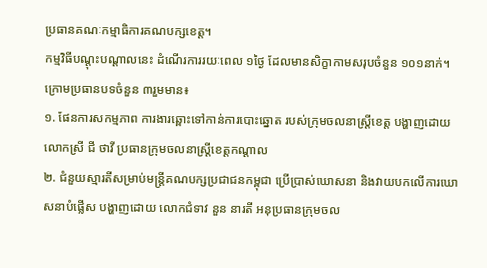ប្រធានគណៈកម្មាធិការគណបក្សខេត្ត។
កម្មវិធីបណ្ដុះបណ្ដាលនេះ ដំណើរការរយៈពេល ១ថ្ងៃ ដែលមានសិក្ខាកាមសរុបចំនួន ១០១នាក់។ ក្រោមប្រធានបទចំនួន ៣រួមមាន៖
១. ផែនការសកម្មភាព ការងារឆ្ពោះទៅកាន់ការបោះឆ្នោត របស់ក្រុមចលនាស្រ្តីខេត្ត បង្ហាញដោយ លោកស្រី ជី ថាវី ប្រធានក្រុមចលនាស្រ្តីខេត្តកណ្តាល
២. ជំនួយស្មារតីសម្រាប់មន្ត្រីគណបក្សប្រជាជនកម្ពុជា ប្រើប្រាស់ឃោសនា និងវាយបកលើការឃោសនាបំផ្លើស បង្ហាញដោយ លោកជំទាវ នួន នារតី អនុប្រធានក្រុមចល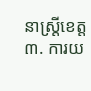នាស្រ្តីខេត្ត
៣. ការយ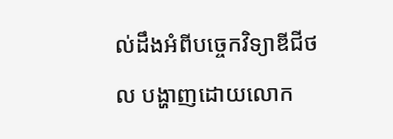ល់ដឹងអំពីបច្ចេកវិទ្យាឌីជីថល បង្ហាញដោយលោក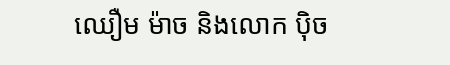ឈឿម ម៉ាច និងលោក ប៉ិច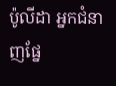ប៉ូលីដា អ្នកជំនាញផែ្ន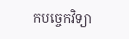កបច្ចេកវិទ្យា